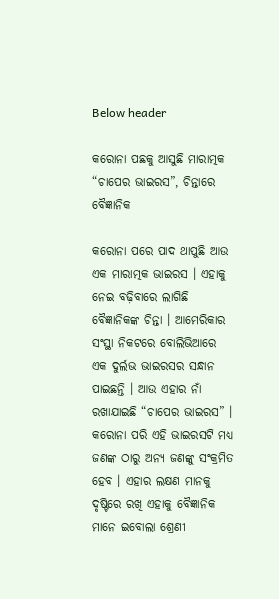Below header

କରୋନା ପଛକୁ ଆସୁଛି ମାରାତ୍ମକ “ଚାପେର ଭାଇରସ”, ଚିନ୍ତାରେ ବୈଜ୍ଞାନିକ

କରୋନା ପରେ ପାଦ ଥାପୁଛି ଆଉ ଏକ ମାରାତ୍ମକ ଭାଇରସ । ଏହାକୁ ନେଇ ବଢ଼ିବାରେ ଲାଗିଛି ବୈଜ୍ଞାନିକଙ୍କ ଚିନ୍ତା । ଆମେରିକାର ସଂସ୍ଥା ନିକଟରେ ବୋଲିଭିଆରେ ଏକ ଦୁର୍ଲଭ ଭାଇରସର ସନ୍ଧାନ ପାଇଛନ୍ତି । ଆଉ ଏହାର ନାଁ ରଖାଯାଇଛି “ଚାପେର ଭାଇରସ” । କରୋନା ପରି ଏହି ଭାଇରସଟି ମଧ୍ୟ ଜଣଙ୍କ ଠାରୁ ଅନ୍ୟ ଜଣଙ୍କୁ ସଂକ୍ରମିତ ହେବ । ଏହାର ଲକ୍ଷଣ ମାନକୁ ଦୃଷ୍ଟିରେ ରଖି ଏହାକୁ ବୈଜ୍ଞାନିକ ମାନେ ଇବୋଲା ଶ୍ରେଣୀ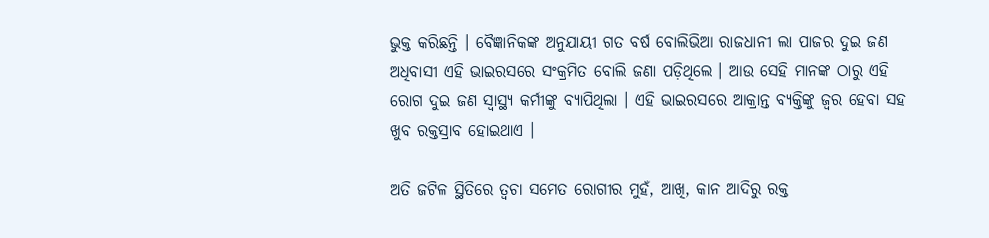ଭୁକ୍ତ କରିଛନ୍ତି । ବୈଜ୍ଞାନିକଙ୍କ ଅନୁଯାୟୀ ଗତ ବର୍ଷ ବୋଲିଭିଆ ରାଜଧାନୀ ଲା ପାଜର ଦୁଇ ଜଣ ଅଧିବାସୀ ଏହି ଭାଇରସରେ ସଂକ୍ରମିତ ବୋଲି ଜଣା ପଡ଼ିଥିଲେ । ଆଉ ସେହି ମାନଙ୍କ ଠାରୁ ଏହି ରୋଗ ଦୁଇ ଜଣ ସ୍ୱାସ୍ଥ୍ୟ କର୍ମୀଙ୍କୁ ବ୍ୟାପିଥିଲା । ଏହି ଭାଇରସରେ ଆକ୍ରାନ୍ତ ବ୍ୟକ୍ତିଙ୍କୁ ଜ୍ୱର ହେବା ସହ ଖୁବ ରକ୍ତସ୍ରାବ ହୋଇଥାଏ ।

ଅତି ଜଟିଳ ସ୍ଥିତିରେ ତ୍ୱଚା ସମେତ ରୋଗୀର ମୁହଁ, ଆଖି, କାନ ଆଦିରୁ ରକ୍ତ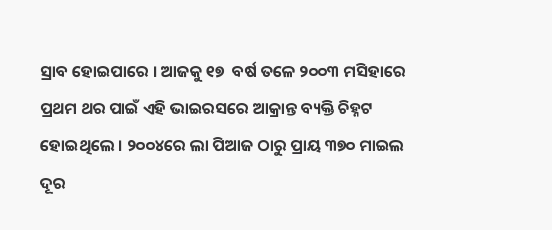ସ୍ରାବ ହୋଇପାରେ । ଆଜକୁ ୧୭  ବର୍ଷ ତଳେ ୨୦୦୩ ମସିହାରେ ପ୍ରଥମ ଥର ପାଇଁ ଏହି ଭାଇରସରେ ଆକ୍ରାନ୍ତ ବ୍ୟକ୍ତି ଚିହ୍ନଟ ହୋଇଥିଲେ । ୨୦୦୪ରେ ଲା ପିଆଜ ଠାରୁ ପ୍ରାୟ ୩୭୦ ମାଇଲ ଦୂର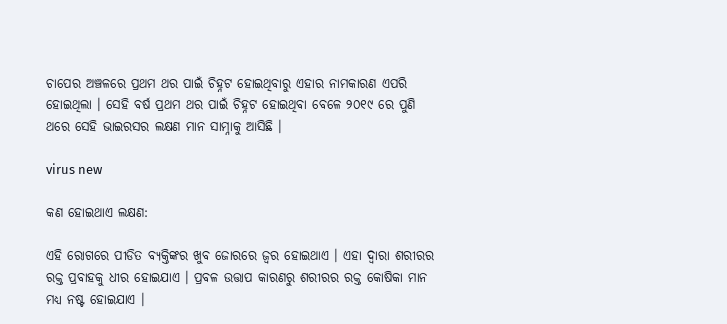ଚାପେର ଅଞ୍ଚଳରେ ପ୍ରଥମ ଥର ପାଇଁ ଚିହ୍ନଟ ହୋଇଥିବାରୁ ଏହାର ନାମକାରଣ ଏପରି ହୋଇଥିଲା । ସେହି ବର୍ଷ ପ୍ରଥମ ଥର ପାଇଁ ଚିହ୍ନଟ ହୋଇଥିବା ବେଳେ ୨୦୧୯ ରେ ପୁଣି ଥରେ ସେହି ଭାଇରସର ଲକ୍ଷଣ ମାନ ସାମ୍ନାକୁ ଆସିଛି ।

virus new

କଣ ହୋଇଥାଏ ଲକ୍ଷଣ:

ଏହି ରୋଗରେ ପୀଡିତ ବ୍ୟକ୍ତିଙ୍କର ଖୁବ ଜୋରରେ ଜ୍ୱର ହୋଇଥାଏ । ଏହା ଦ୍ୱାରା ଶରୀରର ରକ୍ତ ପ୍ରବାହକୁ ଧୀର ହୋଇଯାଏ । ପ୍ରବଳ ଉତ୍ତାପ କାରଣରୁ ଶରୀରର ରକ୍ତ କୋଷିକା ମାନ ମଧ୍ୟ ନଷ୍ଟ ହୋଇଯାଏ ।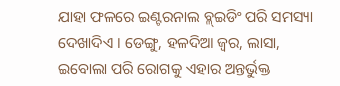ଯାହା ଫଳରେ ଇଣ୍ଟରନାଲ ବ୍ଳ୍ଇଡିଂ ପରି ସମସ୍ୟା ଦେଖାଦିଏ । ଡେଙ୍ଗୁ, ହଳଦିଆ ଜ୍ୱର, ଲାସା, ଇବୋଲା ପରି ରୋଗକୁ ଏହାର ଅନ୍ତର୍ଭୁକ୍ତ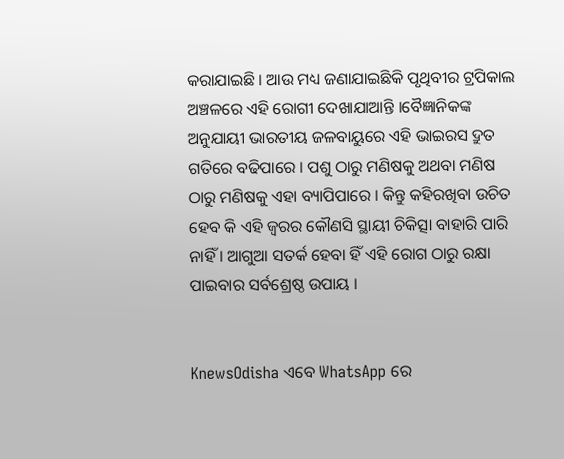କରାଯାଇଛି । ଆଉ ମଧ୍ୟ ଜଣାଯାଇଛିକି ପୃଥିବୀର ଟ୍ରପିକାଲ ଅଞ୍ଚଳରେ ଏହି ରୋଗୀ ଦେଖାଯାଆନ୍ତି ।ବୈଜ୍ଞାନିକଙ୍କ ଅନୁଯାୟୀ ଭାରତୀୟ ଜଳବାୟୁରେ ଏହି ଭାଇରସ ଦ୍ରୁତ ଗତିରେ ବଢିପାରେ । ପଶୁ ଠାରୁ ମଣିଷକୁ ଅଥବା ମଣିଷ ଠାରୁ ମଣିଷକୁ ଏହା ବ୍ୟାପିପାରେ । କିନ୍ତୁ କହିରଖିବା ଉଚିତ ହେବ କି ଏହି ଜ୍ଵରର କୌଣସି ସ୍ଥାୟୀ ଚିକିତ୍ସା ବାହାରି ପାରି ନାହିଁ । ଆଗୁଆ ସତର୍କ ହେବା ହିଁ ଏହି ରୋଗ ଠାରୁ ରକ୍ଷା ପାଇବାର ସର୍ବଶ୍ରେଷ୍ଠ ଉପାୟ ।


KnewsOdisha ଏବେ WhatsApp ରେ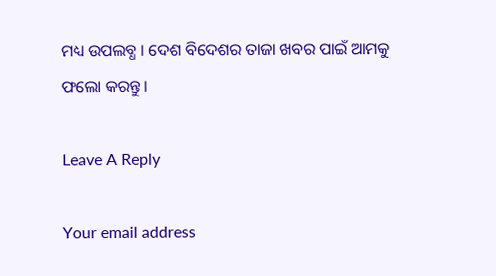ମଧ୍ୟ ଉପଲବ୍ଧ । ଦେଶ ବିଦେଶର ତାଜା ଖବର ପାଇଁ ଆମକୁ ଫଲୋ କରନ୍ତୁ ।

Leave A Reply

Your email address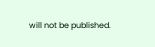will not be published.